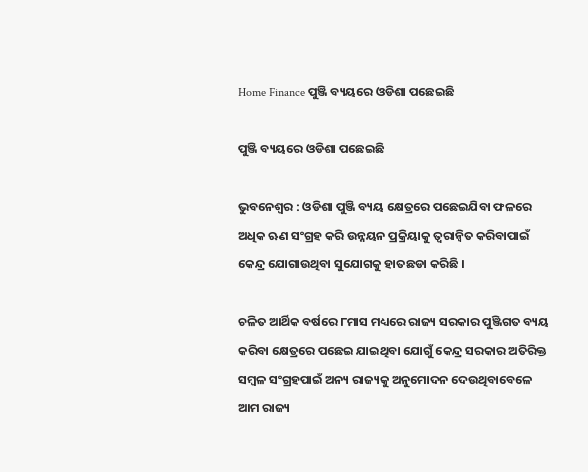Home Finance ପୁଞ୍ଜି ବ୍ୟୟରେ ଓଡିଶା ପଛେଇଛି

ପୁଞ୍ଜି ବ୍ୟୟରେ ଓଡିଶା ପଛେଇଛି

ଭୁବନେଶ୍ୱର : ଓଡିଶା ପୁଞ୍ଜି ବ୍ୟୟ କ୍ଷେତ୍ରରେ ପଛେଇଯିବା ଫଳରେ ଅଧିକ ଋଣ ସଂଗ୍ରହ କରି ଉନ୍ନୟନ ପ୍ରକ୍ରିୟାକୁ ତ୍ୱରାନ୍ୱିତ କରିବାପାଇଁ କେନ୍ଦ୍ର ଯୋଗାଉଥିବା ସୁଯୋଗକୁ ହାତଛଡା କରିଛି ।

ଚଳିତ ଆର୍ଥିକ ବର୍ଷରେ ୮ମାସ ମଧ୍ୟରେ ରାଜ୍ୟ ସରକାର ପୁଞ୍ଜିଗତ ବ୍ୟୟ କରିବା କ୍ଷେତ୍ରରେ ପଛେଇ ଯାଇଥିବା ଯୋଗୁଁ କେନ୍ଦ୍ର ସରକାର ଅତିରିକ୍ତ ସମ୍ବଳ ସଂଗ୍ରହପାଇଁ ଅନ୍ୟ ରାଜ୍ୟକୁ ଅନୁମୋଦନ ଦେଉଥିବାବେଳେ ଆମ ରାଜ୍ୟ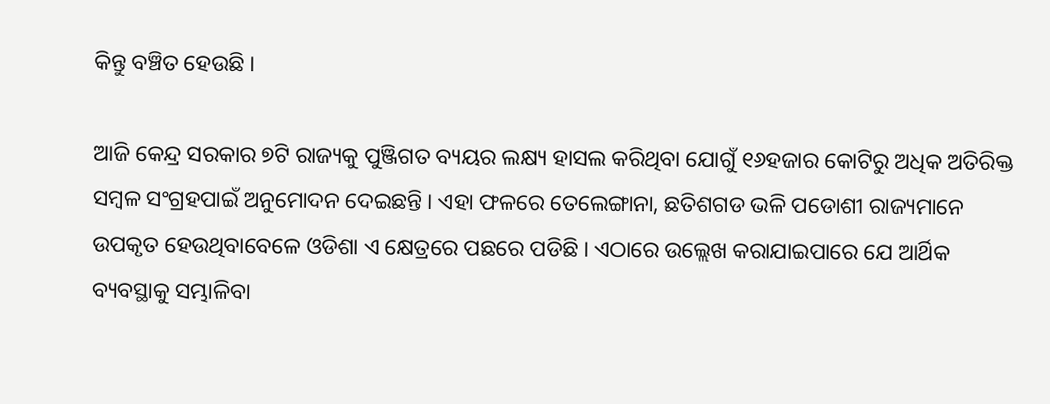କିନ୍ତୁ ବଞ୍ଚିତ ହେଉଛି ।

ଆଜି କେନ୍ଦ୍ର ସରକାର ୭ଟି ରାଜ୍ୟକୁ ପୁଞ୍ଜିଗତ ବ୍ୟୟର ଲକ୍ଷ୍ୟ ହାସଲ କରିଥିବା ଯୋଗୁଁ ୧୬ହଜାର କୋଟିରୁ ଅଧିକ ଅତିରିକ୍ତ ସମ୍ବଳ ସଂଗ୍ରହପାଇଁ ଅନୁମୋଦନ ଦେଇଛନ୍ତି । ଏହା ଫଳରେ ତେଲେଙ୍ଗାନା, ଛତିଶଗଡ ଭଳି ପଡୋଶୀ ରାଜ୍ୟମାନେ ଉପକୃତ ହେଉଥିବାବେଳେ ଓଡିଶା ଏ କ୍ଷେତ୍ରରେ ପଛରେ ପଡିଛି । ଏଠାରେ ଉଲ୍ଲେଖ କରାଯାଇପାରେ ଯେ ଆର୍ଥିକ ବ୍ୟବସ୍ଥାକୁ ସମ୍ଭାଳିବା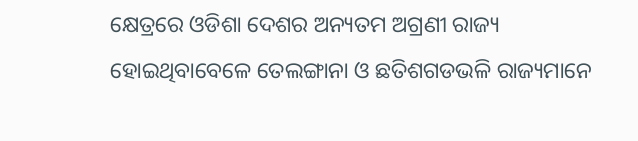କ୍ଷେତ୍ରରେ ଓଡିଶା ଦେଶର ଅନ୍ୟତମ ଅଗ୍ରଣୀ ରାଜ୍ୟ ହୋଇଥିବାବେଳେ ତେଲଙ୍ଗାନା ଓ ଛତିଶଗଡଭଳି ରାଜ୍ୟମାନେ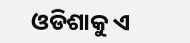ଓଡିଶାକୁ ଏ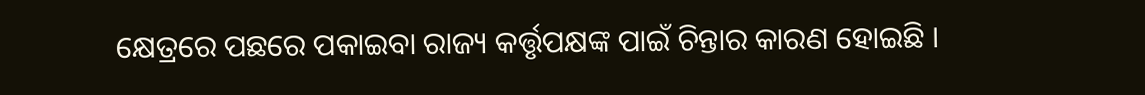କ୍ଷେତ୍ରରେ ପଛରେ ପକାଇବା ରାଜ୍ୟ କର୍ତ୍ତୃପକ୍ଷଙ୍କ ପାଇଁ ଚିନ୍ତାର କାରଣ ହୋଇଛି ।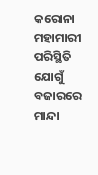କରୋନା ମହାମାରୀ ପରିସ୍ଥିତି ଯୋଗୁଁ ବଜାରରେ ମାନ୍ଦା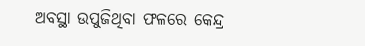ଅବସ୍ଥା ଉପୁଜିଥିବା ଫଳରେ କେନ୍ଦ୍ର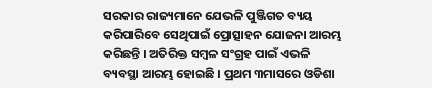ସରକାର ରାଜ୍ୟମାନେ ଯେଭଳି ପୁଞ୍ଜିଗତ ବ୍ୟୟ କରିପାରିବେ ସେଥିପାଇଁ ପ୍ରୋତ୍ସାହନ ଯୋଜନା ଆରମ୍ଭ କରିଛନ୍ତି । ଅତିରିକ୍ତ ସମ୍ବଳ ସଂଗ୍ରହ ପାଇଁ ଏଭଳି ବ୍ୟବସ୍ଥା ଆରମ୍ଭ ହୋଇଛି । ପ୍ରଥମ ୩ମାସରେ ଓଡିଶା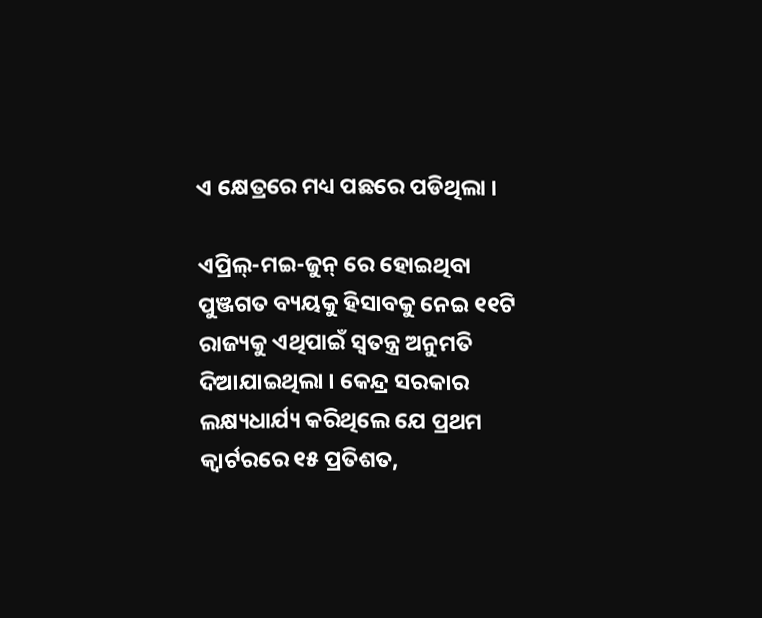ଏ କ୍ଷେତ୍ରରେ ମଧ୍ୟ ପଛରେ ପଡିଥିଲା ।

ଏପ୍ରିଲ୍‍-ମଇ-ଜୁନ୍‍ ରେ ହୋଇଥିବା ପୁଞ୍ଜଗତ ବ୍ୟୟକୁ ହିସାବକୁ ନେଇ ୧୧ଟି ରାଜ୍ୟକୁ ଏଥିପାଇଁ ସ୍ୱତନ୍ତ୍ର ଅନୁମତି ଦିଆଯାଇଥିଲା । କେନ୍ଦ୍ର ସରକାର ଲକ୍ଷ୍ୟଧାର୍ଯ୍ୟ କରିଥିଲେ ଯେ ପ୍ରଥମ କ୍ୱାର୍ଟରରେ ୧୫ ପ୍ରତିଶତ,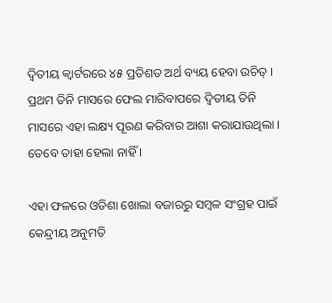ଦ୍ୱିତୀୟ କ୍ୱାର୍ଟରରେ ୪୫ ପ୍ରତିଶତ ଅର୍ଥ ବ୍ୟୟ ହେବା ଉଚିତ୍‍ । ପ୍ରଥମ ତିନି ମାସରେ ଫେଲ ମାରିବାପରେ ଦ୍ୱିତୀୟ ତିନି ମାସରେ ଏହା ଲକ୍ଷ୍ୟ ପୂରଣ କରିବାର ଆଶା କରାଯାଉଥିଲା । ତେବେ ତାହା ହେଲା ନାହିଁ ।

ଏହା ଫଳରେ ଓଡିଶା ଖୋଲା ବଜାରରୁ ସମ୍ବଳ ସଂଗ୍ରହ ପାଇଁ କେନ୍ଦ୍ରୀୟ ଅନୁମତି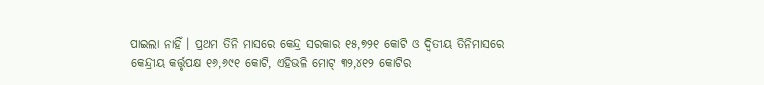ପାଇଲା ନାହିଁ । ପ୍ରଥମ ତିନି ମାସରେ କେନ୍ଦ୍ର ସରକାର ୧୫,୭୨୧ କୋଟି ଓ ଦ୍ୱିତୀୟ ତିନିମାସରେ କେନ୍ଦ୍ରୀୟ କର୍ତ୍ତୃପକ୍ଷ ୧୬,୬୯୧ କୋଟି, ଏହିଭଳି ମୋଟ୍‍ ୩୨,୪୧୨ କୋଟିର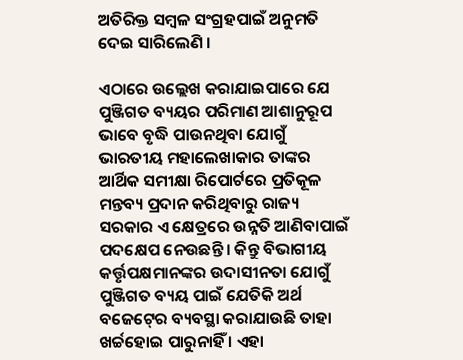ଅତିରିକ୍ତ ସମ୍ବଳ ସଂଗ୍ରହପାଇଁ ଅନୁମତି ଦେଇ ସାରିଲେଣି ।

ଏଠାରେ ଉଲ୍ଲେଖ କରାଯାଇପାରେ ଯେ ପୁଞ୍ଜିଗତ ବ୍ୟୟର ପରିମାଣ ଆଶାନୁରୂପ ଭାବେ ବୃଦ୍ଧି ପାଉନଥିବା ଯୋଗୁଁ ଭାରତୀୟ ମହାଲେଖାକାର ତାଙ୍କର ଆର୍ଥିକ ସମୀକ୍ଷା ରିପୋର୍ଟରେ ପ୍ରତିକୂଳ ମନ୍ତବ୍ୟ ପ୍ରଦାନ କରିଥିବାରୁ ରାଜ୍ୟ ସରକାର ଏ କ୍ଷେତ୍ରରେ ଉନ୍ନତି ଆଣିବାପାଇଁ ପଦକ୍ଷେପ ନେଉଛନ୍ତି । କିନ୍ତୁ ବିଭାଗୀୟ କର୍ତ୍ତୃପକ୍ଷମାନଙ୍କର ଉଦାସୀନତା ଯୋଗୁଁ ପୁଞ୍ଜିଗତ ବ୍ୟୟ ପାଇଁ ଯେତିକି ଅର୍ଥ ବଜେଟ୍‍ରେ ବ୍ୟବସ୍ଥା କରାଯାଉଛି ତାହା ଖର୍ଚ୍ଚହୋଇ ପାରୁନାହିଁ । ଏହା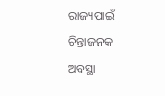ରାଜ୍ୟପାଇଁ ଚିନ୍ତାଜନକ ଅବସ୍ଥା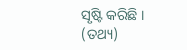ସୃଷ୍ଟି କରିଛି । (ତଥ୍ୟ)